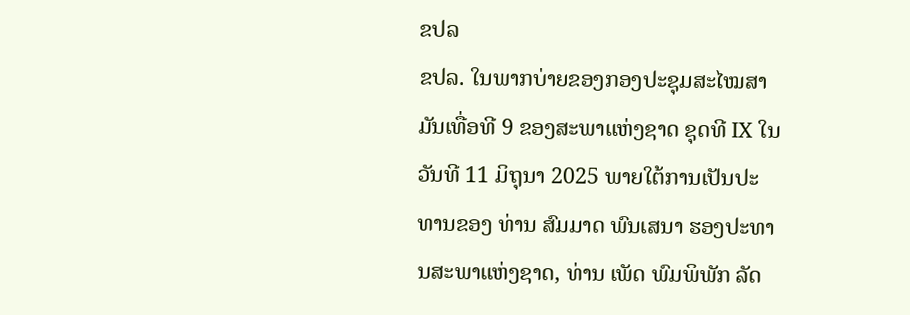ຂປລ
ຂປລ. ໃນພາກບ່າຍຂອງກອງປະຊຸມສະໄໝສາມັນເທື່ອທີ 9 ຂອງສະພາແຫ່ງຊາດ ຊຸດທີ IX ໃນວັນທີ 11 ມິຖຸນາ 2025 ພາຍໃຕ້ການເປັນປະທານຂອງ ທ່ານ ສົມມາດ ພົນເສນາ ຮອງປະທານສະພາແຫ່ງຊາດ, ທ່ານ ເພັດ ພົມພິພັກ ລັດ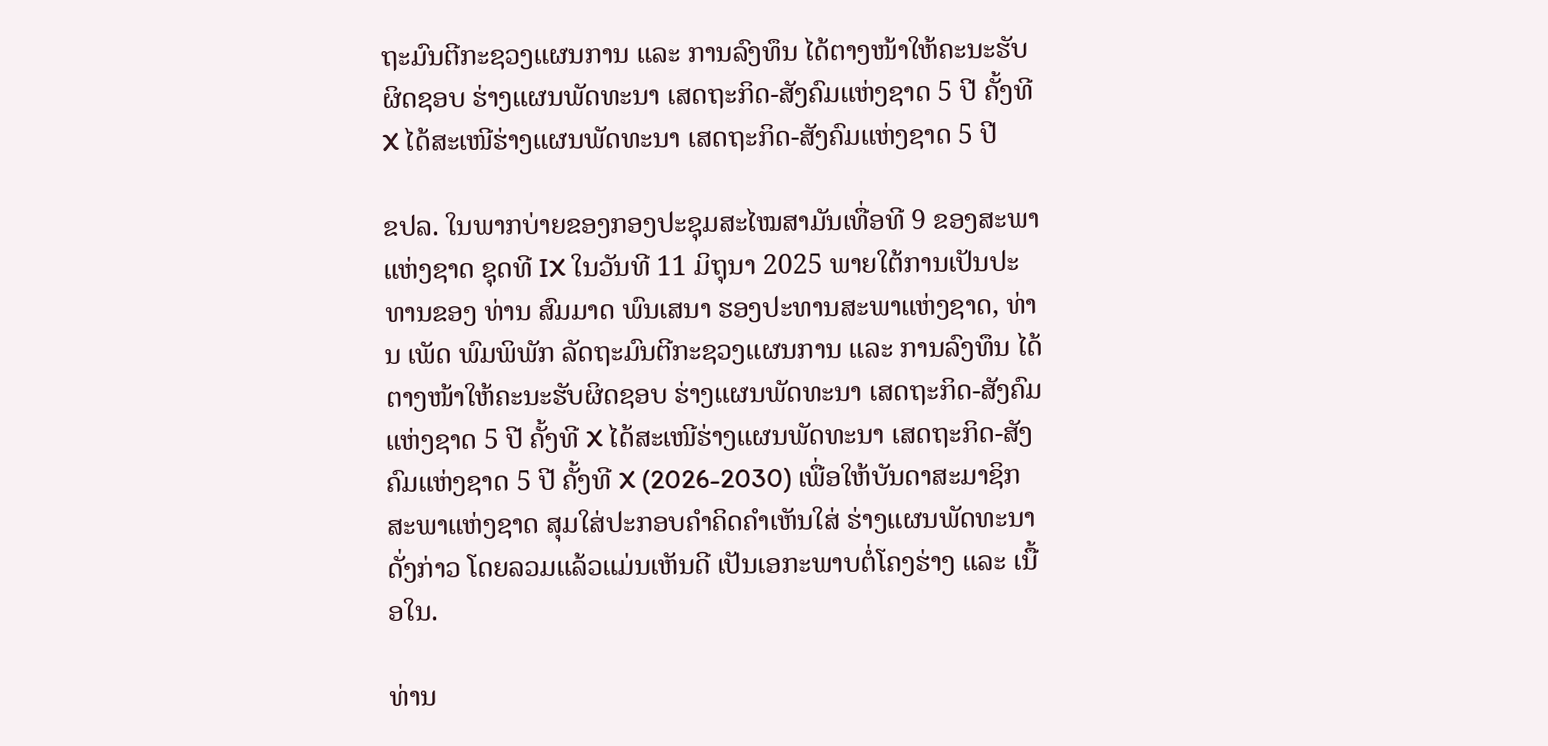ຖະມົນຕີກະຊວງແຜນການ ແລະ ການລົງທຶນ ໄດ້ຕາງໜ້າໃຫ້ຄະນະຮັບຜິດຊອບ ຮ່າງແຜນພັດທະນາ ເສດຖະກິດ-ສັງຄົມແຫ່ງຊາດ 5 ປີ ຄັ້ງທີ X ໄດ້ສະເໜີຮ່າງແຜນພັດທະນາ ເສດຖະກິດ-ສັງຄົມແຫ່ງຊາດ 5 ປີ

ຂປລ. ໃນພາກບ່າຍຂອງກອງປະຊຸມສະໄໝສາມັນເທື່ອທີ 9 ຂອງສະພາແຫ່ງຊາດ ຊຸດທີ IX ໃນວັນທີ 11 ມິຖຸນາ 2025 ພາຍໃຕ້ການເປັນປະທານຂອງ ທ່ານ ສົມມາດ ພົນເສນາ ຮອງປະທານສະພາແຫ່ງຊາດ, ທ່ານ ເພັດ ພົມພິພັກ ລັດຖະມົນຕີກະຊວງແຜນການ ແລະ ການລົງທຶນ ໄດ້ຕາງໜ້າໃຫ້ຄະນະຮັບຜິດຊອບ ຮ່າງແຜນພັດທະນາ ເສດຖະກິດ-ສັງຄົມແຫ່ງຊາດ 5 ປີ ຄັ້ງທີ X ໄດ້ສະເໜີຮ່າງແຜນພັດທະນາ ເສດຖະກິດ-ສັງຄົມແຫ່ງຊາດ 5 ປີ ຄັ້ງທີ X (2026-2030) ເພື່ອໃຫ້ບັນດາສະມາຊິກສະພາແຫ່ງຊາດ ສຸມໃສ່ປະກອບຄຳຄິດຄຳເຫັນໃສ່ ຮ່າງແຜນພັດທະນາດັ່ງກ່າວ ໂດຍລວມແລ້ວແມ່ນເຫັນດີ ເປັນເອກະພາບຕໍ່ໂຄງຮ່າງ ແລະ ເນື້ອໃນ.

ທ່ານ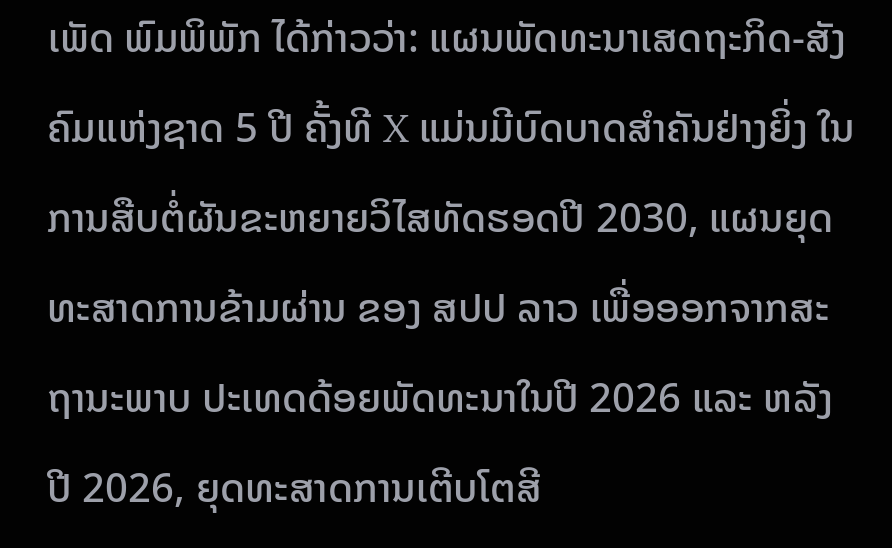ເພັດ ພົມພິພັກ ໄດ້ກ່າວວ່າ: ແຜນພັດທະນາເສດຖະກິດ-ສັງຄົມແຫ່ງຊາດ 5 ປີ ຄັ້ງທີ X ແມ່ນມີບົດບາດສໍາຄັນຢ່າງຍິ່ງ ໃນການສືບຕໍ່ຜັນຂະຫຍາຍວິໄສທັດຮອດປີ 2030, ແຜນຍຸດທະສາດການຂ້າມຜ່ານ ຂອງ ສປປ ລາວ ເພື່ອອອກຈາກສະຖານະພາບ ປະເທດດ້ອຍພັດທະນາໃນປີ 2026 ແລະ ຫລັງປີ 2026, ຍຸດທະສາດການເຕີບໂຕສີ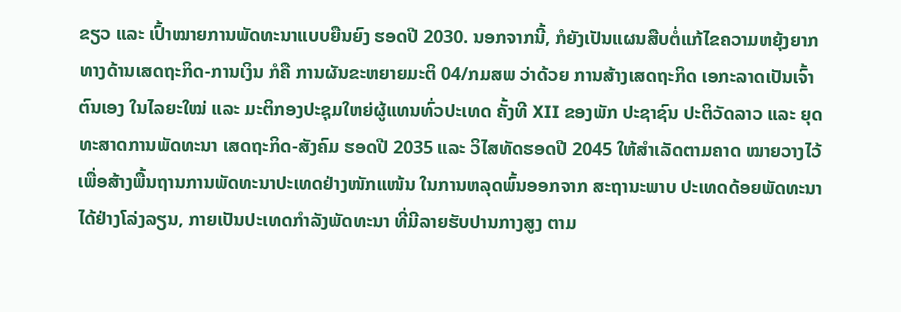ຂຽວ ແລະ ເປົ້າໝາຍການພັດທະນາແບບຍືນຍົງ ຮອດປີ 2030. ນອກຈາກນີ້, ກໍຍັງເປັນແຜນສືບຕໍ່ແກ້ໄຂຄວາມຫຍຸ້ງຍາກ ທາງດ້ານເສດຖະກິດ-ການເງິນ ກໍຄື ການຜັນຂະຫຍາຍມະຕິ 04/ກມສພ ວ່າດ້ວຍ ການສ້າງເສດຖະກິດ ເອກະລາດເປັນເຈົ້າຕົນເອງ ໃນໄລຍະໃໝ່ ແລະ ມະຕິກອງປະຊຸມໃຫຍ່ຜູ້ແທນທົ່ວປະເທດ ຄັ້ງທີ XII ຂອງພັກ ປະຊາຊົນ ປະຕິວັດລາວ ແລະ ຍຸດທະສາດການພັດທະນາ ເສດຖະກິດ-ສັງຄົມ ຮອດປີ 2035 ແລະ ວິໄສທັດຮອດປີ 2045 ໃຫ້ສຳເລັດຕາມຄາດ ໝາຍວາງໄວ້ ເພື່ອສ້າງພື້ນຖານການພັດທະນາປະເທດຢ່າງໜັກແໜ້ນ ໃນການຫລຸດພົ້ນອອກຈາກ ສະຖານະພາບ ປະເທດດ້ອຍພັດທະນາໄດ້ຢ່າງໂລ່ງລຽນ, ກາຍເປັນປະເທດກຳລັງພັດທະນາ ທີ່ມີລາຍຮັບປານກາງສູງ ຕາມ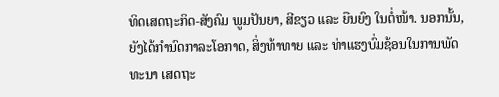ທິດເສດຖະກິດ-ສັງຄົມ ພູມປັນຍາ, ສີຂຽວ ແລະ ຍືນຍົງ ໃນຕໍ່ໜ້າ. ນອກນັ້ນ, ຍັງໄດ້ກຳນົດກາລະໂອກາດ, ສິ່ງທ້າທາຍ ແລະ ທ່າແຮງບົ່ມຊ້ອນໃນການພັດທະນາ ເສດຖະ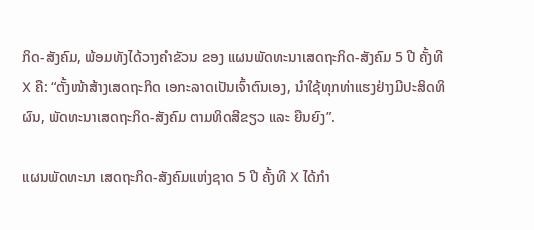ກິດ-ສັງຄົມ, ພ້ອມທັງໄດ້ວາງຄຳຂັວນ ຂອງ ແຜນພັດທະນາເສດຖະກິດ-ສັງຄົມ 5 ປີ ຄັ້ງທີ X ຄື: “ຕັ້ງໜ້າສ້າງເສດຖະກິດ ເອກະລາດເປັນເຈົ້າຕົນເອງ, ນຳໃຊ້ທຸກທ່າແຮງຢ່າງມີປະສິດທິຜົນ, ພັດທະນາເສດຖະກິດ-ສັງຄົມ ຕາມທິດສີຂຽວ ແລະ ຍືນຍົງ”.

ແຜນພັດທະນາ ເສດຖະກິດ-ສັງຄົມແຫ່ງຊາດ 5 ປີ ຄັ້ງທີ X ໄດ້ກໍາ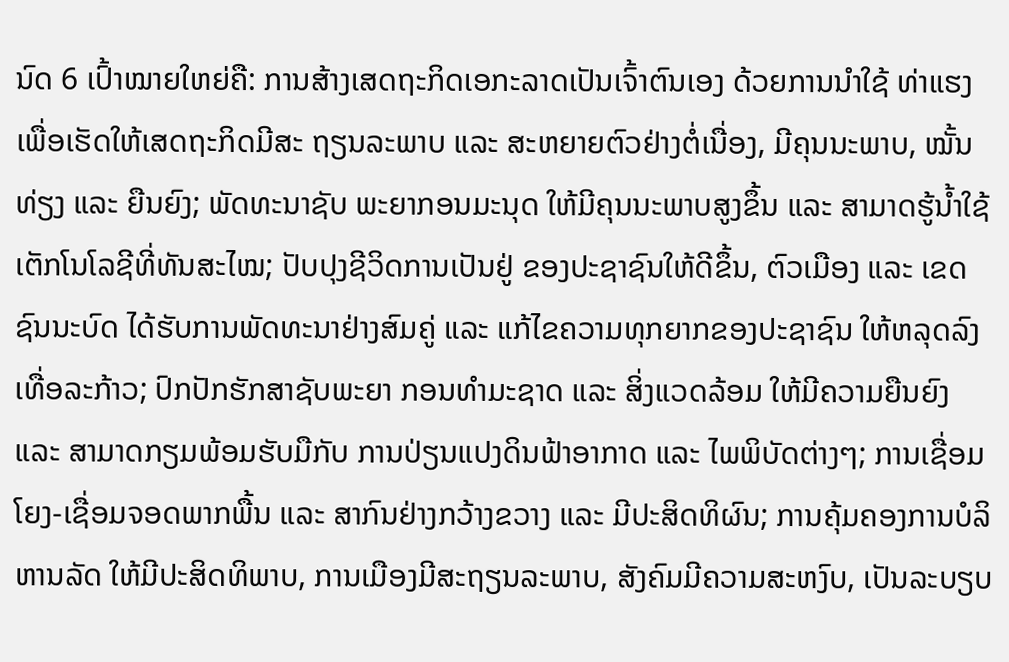ນົດ 6 ເປົ້າໝາຍໃຫຍ່ຄື: ການສ້າງເສດຖະກິດເອກະລາດເປັນເຈົ້າຕົນເອງ ດ້ວຍການນຳໃຊ້ ທ່າແຮງເພື່ອເຮັດໃຫ້ເສດຖະກິດມີສະ ຖຽນລະພາບ ແລະ ສະຫຍາຍຕົວຢ່າງຕໍ່ເນື່ອງ, ມີຄຸນນະພາບ, ໝັ້ນທ່ຽງ ແລະ ຍືນຍົງ; ພັດທະນາຊັບ ພະຍາກອນມະນຸດ ໃຫ້ມີຄຸນນະພາບສູງຂຶ້ນ ແລະ ສາມາດຮູ້ນ້ຳໃຊ້ເຕັກໂນໂລຊີທີ່ທັນສະໄໝ; ປັບປຸງຊີວິດການເປັນຢູ່ ຂອງປະຊາຊົນໃຫ້ດີຂຶ້ນ, ຕົວເມືອງ ແລະ ເຂດຊົນນະບົດ ໄດ້ຮັບການພັດທະນາຢ່າງສົມຄູ່ ແລະ ແກ້ໄຂຄວາມທຸກຍາກຂອງປະຊາຊົນ ໃຫ້ຫລຸດລົງເທື່ອລະກ້າວ; ປົກປັກຮັກສາຊັບພະຍາ ກອນທຳມະຊາດ ແລະ ສິ່ງແວດລ້ອມ ໃຫ້ມີຄວາມຍືນຍົງ ແລະ ສາມາດກຽມພ້ອມຮັບມືກັບ ການປ່ຽນແປງດິນຟ້າອາກາດ ແລະ ໄພພິບັດຕ່າງໆ; ການເຊື່ອມໂຍງ-ເຊື່ອມຈອດພາກພື້ນ ແລະ ສາກົນຢ່າງກວ້າງຂວາງ ແລະ ມີປະສິດທິຜົນ; ການຄຸ້ມຄອງການບໍລິຫານລັດ ໃຫ້ມີປະສິດທິພາບ, ການເມືອງມີສະຖຽນລະພາບ, ສັງຄົມມີຄວາມສະຫງົບ, ເປັນລະບຽບ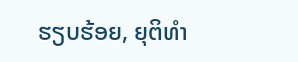ຮຽບຮ້ອຍ, ຍຸຕິທຳ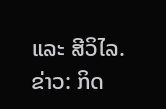ແລະ ສີວິໄລ.
ຂ່າວ: ກິດ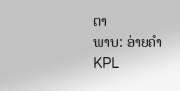ຕາ
ພາບ: ອ່າຍຄຳ
KPL